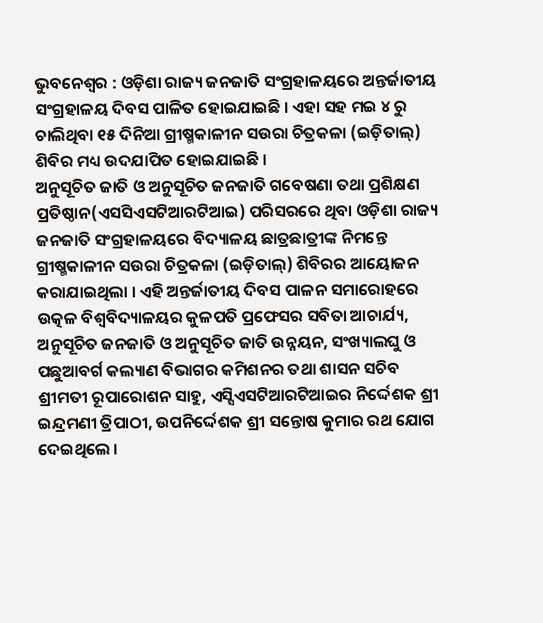ଭୁବନେଶ୍ୱର : ଓଡ଼ିଶା ରାଜ୍ୟ ଜନଜାତି ସଂଗ୍ରହାଳୟରେ ଅନ୍ତର୍ଜାତୀୟ ସଂଗ୍ରହାଳୟ ଦିବସ ପାଳିତ ହୋଇଯାଇଛି । ଏହା ସହ ମଇ ୪ ରୁ ଚାଲିଥିବା ୧୫ ଦିନିଆ ଗ୍ରୀଷ୍ମକାଳୀନ ସଉରା ଚିତ୍ରକଳା (ଇଡ଼ିତାଲ୍) ଶିବିର ମଧ୍ୟ ଉଦଯାପିତ ହୋଇଯାଇଛି ।
ଅନୁସୂଚିତ ଜାତି ଓ ଅନୁସୂଚିତ ଜନଜାତି ଗବେଷଣା ତଥା ପ୍ରଶିକ୍ଷଣ ପ୍ରତିଷ୍ଠାନ(ଏସସିଏସଟିଆରଟିଆଇ) ପରିସରରେ ଥିବା ଓଡ଼ିଶା ରାଜ୍ୟ ଜନଜାତି ସଂଗ୍ରହାଳୟରେ ବିଦ୍ୟାଳୟ ଛାତ୍ରଛାତ୍ରୀଙ୍କ ନିମନ୍ତେ ଗ୍ରୀଷ୍ମକାଳୀନ ସଉରା ଚିତ୍ରକଳା (ଇଡ଼ିତାଲ୍) ଶିବିରର ଆୟୋଜନ କରାଯାଇଥିଲା । ଏହି ଅନ୍ତର୍ଜାତୀୟ ଦିବସ ପାଳନ ସମାରୋହରେ ଉତ୍କଳ ବିଶ୍ୱବିଦ୍ୟାଳୟର କୁଳପତି ପ୍ରଫେସର ସବିତା ଆଚାର୍ଯ୍ୟ, ଅନୁସୂଚିତ ଜନଜାତି ଓ ଅନୁସୂଚିତ ଜାତି ଉନ୍ନୟନ, ସଂଖ୍ୟାଲଘୁ ଓ ପଛୁଆବର୍ଗ କଲ୍ୟାଣ ବିଭାଗର କମିଶନର ତଥା ଶାସନ ସଚିବ ଶ୍ରୀମତୀ ରୂପାରୋଶନ ସାହୁ, ଏସ୍ସିଏସଟିଆରଟିଆଇର ନିର୍ଦ୍ଦେଶକ ଶ୍ରୀ ଇନ୍ଦ୍ରମଣୀ ତ୍ରିପାଠୀ, ଉପନିର୍ଦ୍ଦେଶକ ଶ୍ରୀ ସନ୍ତୋଷ କୁମାର ରଥ ଯୋଗ ଦେଇଥିଲେ ।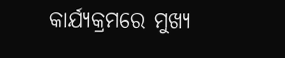କାର୍ଯ୍ୟକ୍ରମରେ ମୁଖ୍ୟ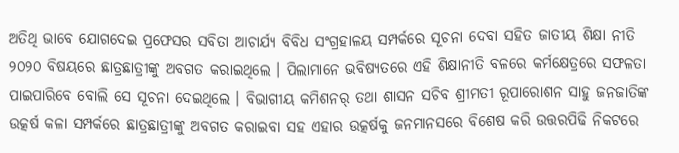ଅତିଥି ଭାବେ ଯୋଗଦେଇ ପ୍ରଫେସର ସବିତା ଆଚାର୍ଯ୍ୟ ବିବିଧ ସଂଗ୍ରହାଳୟ ସମ୍ପର୍କରେ ସୂଚନା ଦେବା ସହିତ ଜାତୀୟ ଶିକ୍ଷା ନୀତି ୨୦୨୦ ବିଷୟରେ ଛାତ୍ରଛାତ୍ରୀଙ୍କୁ ଅବଗତ କରାଇଥିଲେ । ପିଲାମାନେ ଭବିଷ୍ୟତରେ ଏହି ଶିକ୍ଷାନୀତି ବଳରେ କର୍ମକ୍ଷେତ୍ରରେ ସଫଳତା ପାଇପାରିବେ ବୋଲି ସେ ସୂଚନା ଦେଇଥିଲେ । ବିଭାଗୀୟ କମିଶନର୍ ତଥା ଶାସନ ସଚିବ ଶ୍ରୀମତୀ ରୂପାରୋଶନ ସାହୁ ଜନଜାତିଙ୍କ ଉତ୍କର୍ଷ କଳା ସମ୍ପର୍କରେ ଛାତ୍ରଛାତ୍ରୀଙ୍କୁ ଅବଗତ କରାଇବା ସହ ଏହାର ଉତ୍କର୍ଷକୁ ଜନମାନସରେ ବିଶେଷ କରି ଉତ୍ତରପିଢି ନିକଟରେ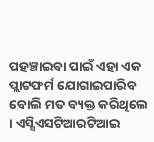ପହଞ୍ଚାଇବା ପାଇଁ ଏହା ଏକ ପ୍ଲାଟଫର୍ମ ଯୋଗାଇପାରିବ ବୋଲି ମତ ବ୍ୟକ୍ତ କରିଥିଲେ । ଏସ୍ସିଏସଟିଆରଟିଆଇ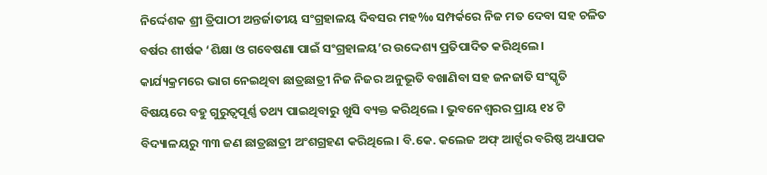ନିର୍ଦ୍ଦେଶକ ଶ୍ରୀ ତ୍ରିପାଠୀ ଅନ୍ତର୍ଜାତୀୟ ସଂଗ୍ରହାଳୟ ଦିବସର ମହ‰ ସମ୍ପର୍କରେ ନିଜ ମତ ଦେବା ସହ ଚଳିତ ବର୍ଷର ଶୀର୍ଷକ ‘ଶିକ୍ଷା ଓ ଗବେଷଣା ପାଇଁ ସଂଗ୍ରହାଳୟ’ର ଉଦ୍ଦେଶ୍ୟ ପ୍ରତିପାଦିତ କରିଥିଲେ ।
କାର୍ଯ୍ୟକ୍ରମରେ ଭାଗ ନେଇଥିବା ଛାତ୍ରଛାତ୍ରୀ ନିଜ ନିଜର ଅନୁଭୂତି ବଖାଣିବା ସହ ଜନଜାତି ସଂସ୍କୃତି ବିଷୟରେ ବହୁ ଗୁରୁତ୍ୱପୂର୍ଣ୍ଣ ତଥ୍ୟ ପାଇଥିବାରୁ ଖୁସି ବ୍ୟକ୍ତ କରିଥିଲେ । ଭୁବନେଶ୍ୱରର ପ୍ରାୟ ୧୪ ଟି ବିଦ୍ୟାଳୟରୁ ୩୩ ଜଣ ଛାତ୍ରଛାତ୍ରୀ ଅଂଶଗ୍ରହଣ କରିଥିଲେ । ବି.କେ. କଲେଜ ଅଫ୍ ଆର୍ଟ୍ସର ବରିଷ୍ଠ ଅଧ୍ୟାପକ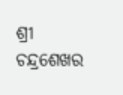ଶ୍ରୀ ଚନ୍ଦ୍ରଶେଖର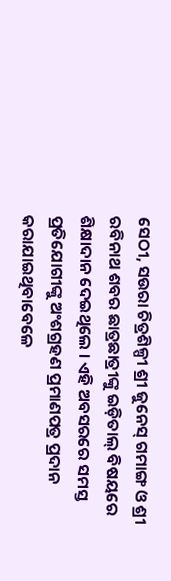ସେଠୀ, ସଉରା ଚିତ୍ରଶିଳ୍ପୀ ଶ୍ରୀ ଜୁନେସ୍ ଗମାଙ୍ଗ ଓ ଶ୍ରୀ ରବିନାଥ ଶବର ଛାତ୍ରଛାତ୍ରୀଙ୍କୁ ଇଡ଼ିତାଲ୍ ବିଷୟରେ ଶିକ୍ଷାଦାନ ଦେଇଥିଲେ । ଏହି ଅବସରରେ ସମସ୍ତ ପ୍ରତିଯୋଗୀଙ୍କୁ ଅଂଶଗ୍ରହଣ ପ୍ରମାଣପତ୍ର ପ୍ରଦାନ କରାଯାଇଥିବାବେଳେ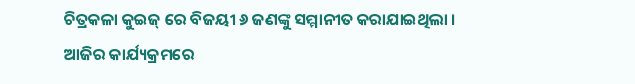ଚିତ୍ରକଳା କୁଇଜ୍ ରେ ବିଜୟୀ ୬ ଜଣଙ୍କୁ ସମ୍ମାନୀତ କରାଯାଇଥିଲା ।
ଆଜିର କାର୍ଯ୍ୟକ୍ରମରେ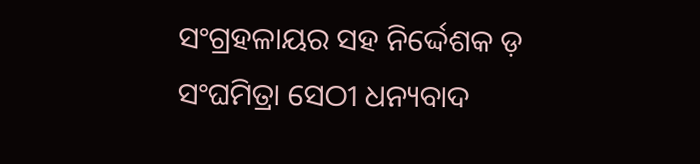ସଂଗ୍ରହଳାୟର ସହ ନିର୍ଦ୍ଦେଶକ ଡ଼ ସଂଘମିତ୍ରା ସେଠୀ ଧନ୍ୟବାଦ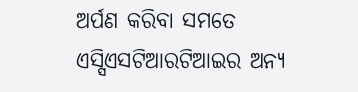ଅର୍ପଣ କରିବା ସମତେ ଏସ୍ସିଏସଟିଆରଟିଆଇର ଅନ୍ୟ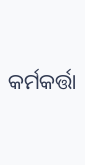କର୍ମକର୍ତ୍ତା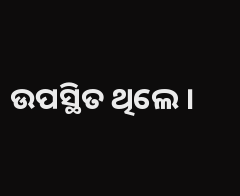ଉପସ୍ଥିତ ଥିଲେ ।